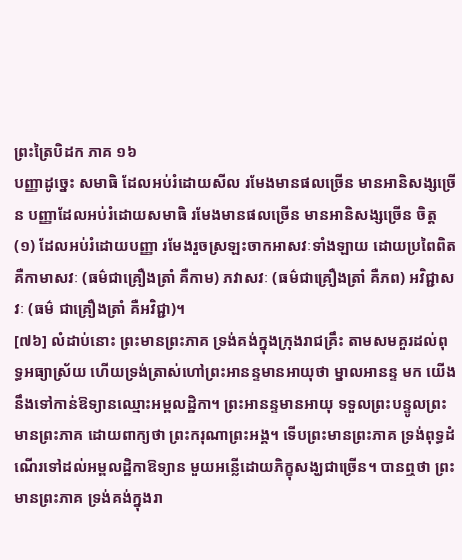ព្រះត្រៃបិដក ភាគ ១៦
បញ្ញាដូច្នេះ សមាធិ ដែលអប់រំដោយសីល រមែងមានផលច្រើន មានអានិសង្សច្រើន បញ្ញាដែលអប់រំដោយសមាធិ រមែងមានផលច្រើន មានអានិសង្សច្រើន ចិត្ត
(១) ដែលអប់រំដោយបញ្ញា រមែងរួចស្រឡះចាកអាសវៈទាំងឡាយ ដោយប្រពៃពិត គឺកាមាសវៈ (ធម៌ជាគ្រឿងត្រាំ គឺកាម) ភវាសវៈ (ធម៌ជាគ្រឿងត្រាំ គឺភព) អវិជ្ជាសវៈ (ធម៌ ជាគ្រឿងត្រាំ គឺអវិជ្ជា)។
[៧៦] លំដាប់នោះ ព្រះមានព្រះភាគ ទ្រង់គង់ក្នុងក្រុងរាជគ្រឹះ តាមសមគួរដល់ពុទ្ធអធ្យាស្រ័យ ហើយទ្រង់ត្រាស់ហៅព្រះអានន្ទមានអាយុថា ម្នាលអានន្ទ មក យើងនឹងទៅកាន់ឱទ្យានឈ្មោះអម្ពលដ្ឋិកា។ ព្រះអានន្ទមានអាយុ ទទួលព្រះបន្ទូលព្រះមានព្រះភាគ ដោយពាក្យថា ព្រះករុណាព្រះអង្គ។ ទើបព្រះមានព្រះភាគ ទ្រង់ពុទ្ធដំណើរទៅដល់អម្ពលដ្ឋិកាឱទ្យាន មួយអន្លើដោយភិក្ខុសង្ឃជាច្រើន។ បានឮថា ព្រះមានព្រះភាគ ទ្រង់គង់ក្នុងរា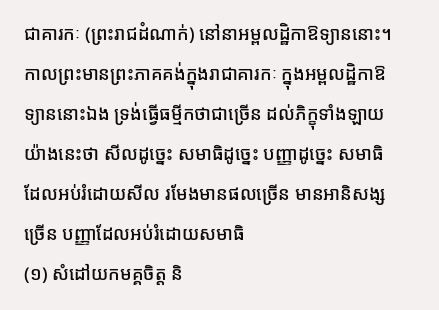ជាគារកៈ (ព្រះរាជដំណាក់) នៅនាអម្ពលដ្ឋិកាឱទ្យាននោះ។ កាលព្រះមានព្រះភាគគង់ក្នុងរាជាគារកៈ ក្នុងអម្ពលដ្ឋិកាឱទ្យាននោះឯង ទ្រង់ធ្វើធម្មីកថាជាច្រើន ដល់ភិក្ខុទាំងឡាយយ៉ាងនេះថា សីលដូច្នេះ សមាធិដូច្នេះ បញ្ញាដូច្នេះ សមាធិ ដែលអប់រំដោយសីល រមែងមានផលច្រើន មានអានិសង្សច្រើន បញ្ញាដែលអប់រំដោយសមាធិ
(១) សំដៅយកមគ្គចិត្ត និ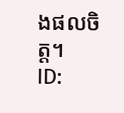ងផលចិត្ត។
ID: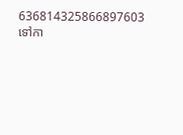636814325866897603
ទៅកា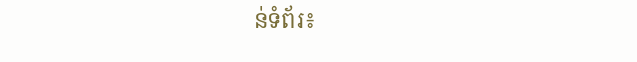ន់ទំព័រ៖